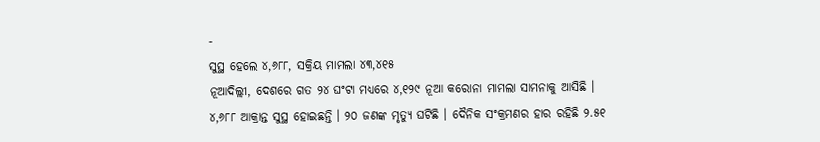-
ସୁସ୍ଥ ହେଲେ ୪,୬୮୮, ସକ୍ରିୟ ମାମଲା ୪୩,୪୧୫
ନୂଆଦିଲ୍ଲୀ, ଦେଶରେ ଗତ ୨୪ ଘଂଟା ମଧ୍ୟରେ ୪,୧୨୯ ନୂଆ କରୋନା ମାମଲା ସାମନାକୁ ଆସିଛି । ୪,୬୮୮ ଆକ୍ରାନ୍ତ ସୁସ୍ଥ ହୋଇଛନ୍ତି । ୨୦ ଜଣଙ୍କ ମୃତ୍ୟୁ ଘଟିଛି । ଦୈନିକ ସଂକ୍ରମଣର ହାର ରହିଛି ୨.୫୧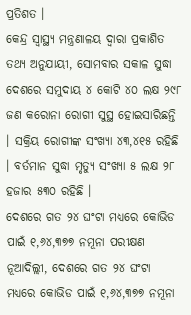ପ୍ରତିଶତ ।
କେନ୍ଦ୍ର ସ୍ଵାସ୍ଥ୍ୟ ମନ୍ତ୍ରଣାଳୟ ଦ୍ଵାରା ପ୍ରକାଶିତ ତଥ୍ୟ ଅନୁଯାୟୀ, ସୋମବାର ସକାଳ ସୁଦ୍ଧା ଦେଶରେ ସମୁଦାୟ ୪ କୋଟି ୪୦ ଲକ୍ଷ ୨୯୮ ଜଣ କରୋନା ରୋଗୀ ସୁସ୍ଥ ହୋଇସାରିଛନ୍ତି । ସକ୍ରିୟ ରୋଗୀଙ୍କ ସଂଖ୍ୟା ୪୩,୪୧୫ ରହିଛି । ବର୍ତମାନ ସୁଦ୍ଧା ମୃତ୍ୟୁ ସଂଖ୍ୟା ୫ ଲକ୍ଷ ୨୮ ହଜାର ୫୩୦ ରହିଛି ।
ଦେଶରେ ଗତ ୨୪ ଘଂଟା ମଧ୍ୟରେ କୋଭିଡ ପାଇଁ ୧,୬୪,୩୭୭ ନମୂନା ପରୀକ୍ଷଣ
ନୂଆଦିଲ୍ଲୀ, ଦେଶରେ ଗତ ୨୪ ଘଂଟା ମଧ୍ୟରେ କୋଭିଡ ପାଇଁ ୧,୬୪,୩୭୭ ନମୂନା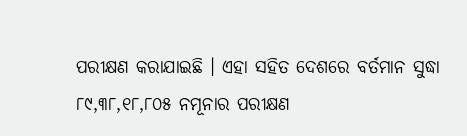ପରୀକ୍ଷଣ କରାଯାଇଛି । ଏହା ସହିତ ଦେଶରେ ବର୍ତମାନ ସୁଦ୍ଧା ୮୯,୩୮,୧୮,୮୦୫ ନମୂନାର ପରୀକ୍ଷଣ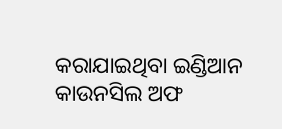କରାଯାଇଥିବା ଇଣ୍ଡିଆନ କାଉନସିଲ ଅଫ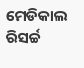ମେଡିକାଲ ରିସର୍ଚ୍ଚ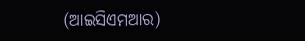(ଆଇସିଏମଆର)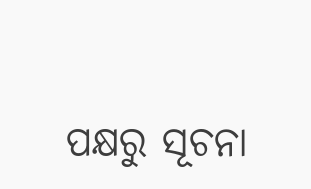ପକ୍ଷରୁ ସୂଚନା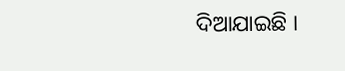ଦିଆଯାଇଛି ।